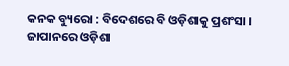କନକ ବ୍ୟୁରୋ : ବିଦେଶରେ ବି ଓଡ଼ିଶାକୁ ପ୍ରଶଂସା । ଜାପାନରେ ଓଡ଼ିଶା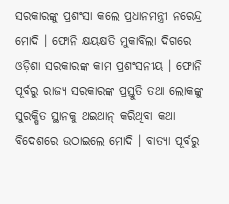ସରକାରଙ୍କୁ ପ୍ରଶଂସା କଲେ ପ୍ରଧାନମନ୍ତ୍ରୀ ନରେନ୍ଦ୍ର ମୋଦି । ଫୋନି କ୍ଷୟକ୍ଷତି ମୁକାବିଲା ଦିଗରେ ଓଡ଼ିଶା ସରକାରଙ୍କ କାମ ପ୍ରଶଂସନୀୟ । ଫୋନି ପୂର୍ବରୁ ରାଜ୍ୟ ସରକାରଙ୍କ ପ୍ରସ୍ତୁତି ତଥା ଲୋକଙ୍କୁ ସୁରକ୍ଷିତ ସ୍ଥାନକୁ ଥଇଥାନ୍ କରିଥିବା କଥା ବିଦେଶରେ ଉଠାଇଲେ ମୋଦି । ବାତ୍ୟା ପୂର୍ବରୁ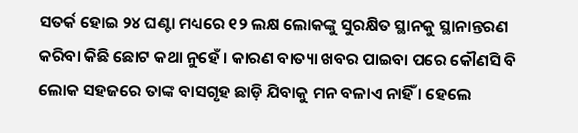ସତର୍କ ହୋଇ ୨୪ ଘଣ୍ଟା ମଧ୍ୟରେ ୧୨ ଲକ୍ଷ ଲୋକଙ୍କୁ ସୁରକ୍ଷିତ ସ୍ଥାନକୁ ସ୍ଥାନାନ୍ତରଣ କରିବା କିଛି ଛୋଟ କଥା ନୁହେଁ । କାରଣ ବାତ୍ୟା ଖବର ପାଇବା ପରେ କୌଣସି ବି ଲୋକ ସହଜରେ ତାଙ୍କ ବାସଗୃହ ଛାଡ଼ି ଯିବାକୁ ମନ ବଳାଏ ନାହିଁ । ହେଲେ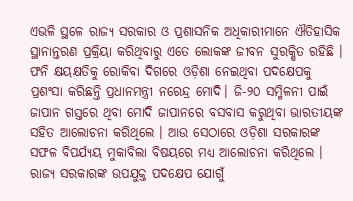ଏଭଳି ସ୍ଥଳେ ରାଜ୍ୟ ସରକାର ଓ ପ୍ରଶାସନିକ ଅଧିକାରୀମାନେ ଐତିହାସିକ ସ୍ଥାନାନ୍ତରଣ ପ୍ରକ୍ରିୟା କରିଥିବାରୁ ଏତେ ଲୋକଙ୍କ ଜୀବନ ସୁରକ୍ଷିତ ରହିଛି ।
ଫନି କ୍ଷୟକ୍ଷତିକୁ ରୋକିବା ଦିଗରେ ଓଡ଼ିଶା ନେଇଥିବା ପଦକ୍ଷେପକୁ ପ୍ରଶଂସା କରିଛନ୍ତି ପ୍ରଧାନମନ୍ତ୍ରୀ ନରେନ୍ଦ୍ର ମୋଦି। ଜି-୨୦ ସମ୍ମିଳନୀ ପାଇଁ ଜାପାନ ଗସ୍ତରେ ଥିବା ମୋଦି ଜାପାନରେ ବସବାସ କରୁଥିବା ଭାରତୀୟଙ୍କ ସହିତ ଆଲୋଚନା କରିଥିଲେ । ଆଉ ସେଠାରେ ଓଡ଼ିଶା ସରକାରଙ୍କ ସଫଳ ବିପର୍ଯ୍ୟୟ ମୁକାବିଲା ବିଷୟରେ ମଧ୍ୟ ଆଲୋଚନା କରିଥିଲେ । ରାଜ୍ୟ ସରକାରଙ୍କ ଉପଯୁକ୍ତ ପଦକ୍ଷେପ ଯୋଗୁଁ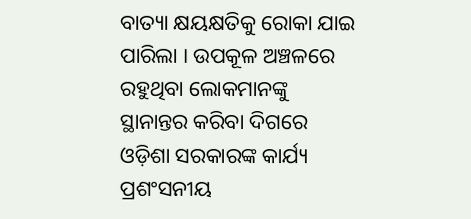ବାତ୍ୟା କ୍ଷୟକ୍ଷତିକୁ ରୋକା ଯାଇ ପାରିଲା । ଉପକୂଳ ଅଞ୍ଚଳରେ ରହୁଥିବା ଲୋକମାନଙ୍କୁ ସ୍ଥାନାନ୍ତର କରିବା ଦିଗରେ ଓଡ଼ିଶା ସରକାରଙ୍କ କାର୍ଯ୍ୟ ପ୍ରଶଂସନୀୟ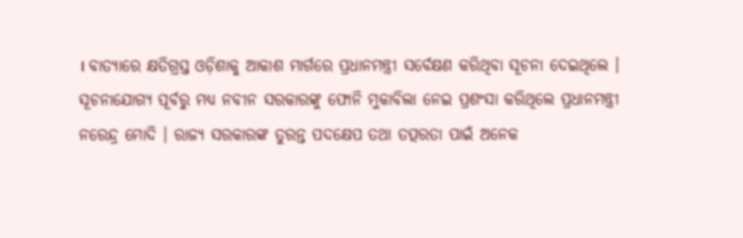। ବାତ୍ୟାରେ କ୍ଷତିଗ୍ରସ୍ତ ଓଡ଼ିଶାକୁ ଆକାଶ ମାର୍ଗରେ ପ୍ରଧାନମନ୍ତ୍ରୀ ସର୍ବେକ୍ଷଣ କରିଥିବା ସୂଚନା ଦେଇଥିଲେ ।
ସୂଚନାଯୋଗ୍ୟ ପୂର୍ବରୁ ମଧ୍ୟ ନବୀନ ସରକାରଙ୍କୁ ଫୋନି ମୁକାବିଲା ନେଇ ପ୍ରଶଂସା କରିଥିଲେ ପ୍ରଧାନମନ୍ତ୍ରୀ ନରେନ୍ଦ୍ର ମୋଦି । ରାଜ୍ୟ ସରକାରଙ୍କ ତୁରନ୍ତ ପଦକ୍ଷେପ ତଥା ତତ୍ପରତା ପାଇଁ ଅନେକ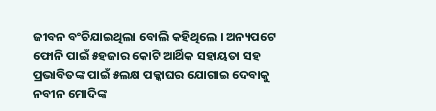ଜୀବନ ବଂଚିଯାଇଥିଲା ବୋଲି କହିଥିଲେ । ଅନ୍ୟପଟେ ଫୋନି ପାଇଁ ୫ହଜାର କୋଟି ଆର୍ଥିକ ସହାୟତା ସହ ପ୍ରଭାବିତଙ୍କ ପାଇଁ ୫ଲକ୍ଷ ପକ୍କାଘର ଯୋଗାଇ ଦେବାକୁ ନବୀନ ମୋଦିଙ୍କ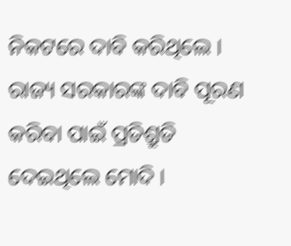ନିକଟରେ ଦାବି କରିଥିଲେ । ରାଜ୍ୟ ସରକାରଙ୍କ ଦାବି ପୂରଣ କରିବା ପାଇଁ ପ୍ରତିଶ୍ରୁତି ଦେଇଥିଲେ ମୋଦି ।